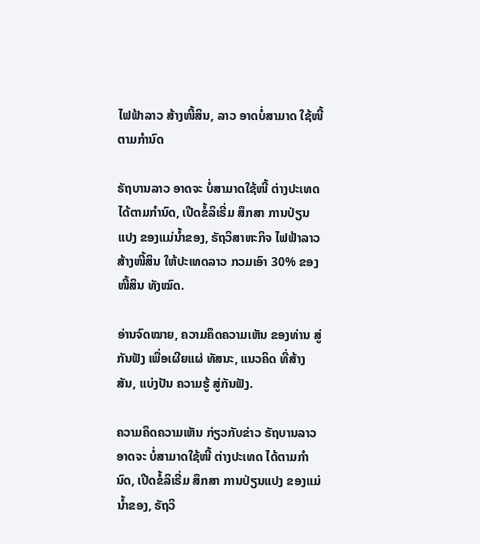ໄຟຟ້າລາວ ສ້າງໜີ້ສິນ, ລາວ ອາດບໍ່ສາມາດ ໃຊ້ໜີ້ ຕາມກຳນົດ

ຣັຖບານລາວ ອາດຈະ ບໍ່ສາມາດໃຊ້ໜີ້ ຕ່າງປະເທດ ໄດ້ຕາມກຳນົດ, ເປີດຂໍ້ລິເຣີ່ມ ສຶກສາ ການປ່ຽນແປງ ຂອງແມ່ນ້ຳຂອງ, ຣັຖວິສາຫະກິຈ ໄຟຟ້າລາວ ສ້າງໜີ້ສິນ ໃຫ້ປະເທດລາວ ກວມເອົາ 30% ຂອງໜີ້ສິນ ທັງໝົດ.

ອ່ານຈົດໝາຍ, ຄວາມຄຶດຄວາມເຫັນ ຂອງທ່ານ ສູ່ກັນຟັງ ເພື່ອເຜີຍແຜ່ ທັສນະ, ແນວຄິດ ທີ່ສ້າງສັນ, ແບ່ງປັນ ຄວາມຮູ້ ສູ່ກັນຟັງ.

ຄວາມຄຶດຄວາມເຫັນ ກ່ຽວກັບຂ່າວ ຣັຖບານລາວ ອາດຈະ ບໍ່ສາມາດໃຊ້ໜີ້ ຕ່າງປະເທດ ໄດ້ຕາມກຳນົດ, ເປີດຂໍ້ລິເຣີ່ມ ສຶກສາ ການປ່ຽນແປງ ຂອງແມ່ນ້ຳຂອງ, ຣັຖວິ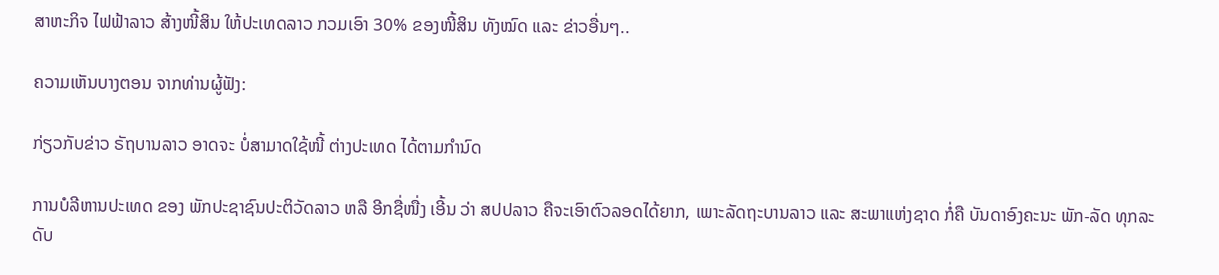ສາຫະກິຈ ໄຟຟ້າລາວ ສ້າງໜີ້ສິນ ໃຫ້ປະເທດລາວ ກວມເອົາ 30% ຂອງໜີ້ສິນ ທັງໝົດ ແລະ ຂ່າວອື່ນໆ..

ຄວາມເຫັນບາງຕອນ ຈາກທ່ານຜູ້ຟັງ:

ກ່ຽວກັບຂ່າວ ຣັຖບານລາວ ອາດຈະ ບໍ່ສາມາດໃຊ້ໜີ້ ຕ່າງປະເທດ ໄດ້ຕາມກຳນົດ

ການບໍລີຫານປະເທດ ຂອງ ພັກປະຊາຊົນປະຕິວັດລາວ ຫລື ອີກຊື່ໜື່ງ ເອີ້ນ ວ່າ ສປປລາວ ຄືຈະເອົາຕົວລອດໄດ້ຍາກ, ເພາະລັດຖະບານລາວ ແລະ ສະພາແຫ່ງຊາດ ກໍ່ຄື ບັນດາອົງຄະນະ ພັກ-ລັດ ທຸກລະດັບ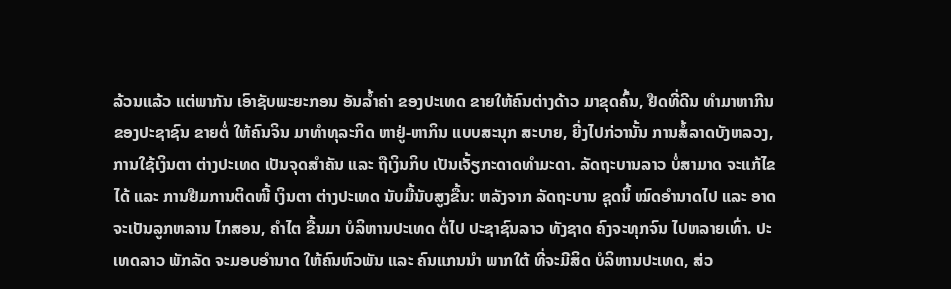ລ້ວນແລ້ວ ແຕ່ພາກັນ ເອົາຊັບພະຍະກອນ ອັນລ້ຳຄ່າ ຂອງປະເທດ ຂາຍໃຫ້ຄົນຕ່າງດ້າວ ມາຂຸດຄົ້ນ, ຢືດທີ່ດີນ ທຳມາຫາກີນ ຂອງປະຊາຊົນ ຂາຍຕໍ່ ໃຫ້ຄົນຈິນ ມາທຳທຸລະກິດ ຫາຢູ່-ຫາກິນ ແບບສະນຸກ ສະບາຍ, ຍີ່ງໄປກ່ວານັ້ນ ການສໍ້ລາດບັງຫລວງ, ການໃຊ້ເງິນຕາ ຕ່າງປະເທດ ເປັນຈຸດສຳຄັນ ແລະ ຖືເງິນກິບ ເປັນເຈັ້ຽກະດາດທຳມະດາ. ລັດຖະບານລາວ ບໍ່ສາມາດ ຈະແກ້ໄຂໄດ້ ແລະ ການຢືມການຕິດໜີ້ ເງິນຕາ ຕ່າງປະເທດ ນັບມື້ນັບສູງຂື້ນ: ຫລັງຈາກ ລັດຖະບານ ຊຸດນິ້ ໝົດອຳນາດໄປ ແລະ ອາດຈະເປັນລູກຫລານ ໄກສອນ, ຄຳໄຕ ຂື້ນມາ ບໍລິຫານປະເທດ ຕໍ່ໄປ ປະຊາຊົນລາວ ທັງຊາດ ຄົງຈະທຸກຈົນ ໄປຫລາຍເທົ່າ. ປະເທດລາວ ພັກລັດ ຈະມອບອຳນາດ ໃຫ້ຄົນຫົວພັນ ແລະ ຄົນແກນນຳ ພາກໃຕ້ ທີ່ຈະມີສິດ ບໍລິຫານປະເທດ, ສ່ວ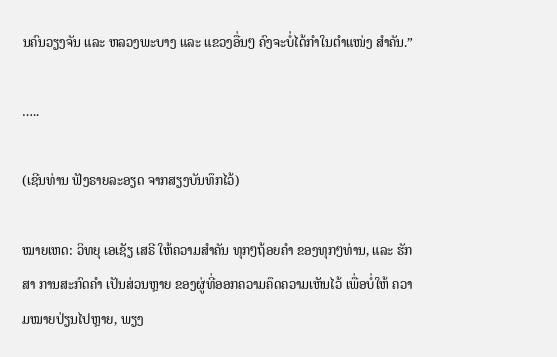ນຄົນວຽງຈັນ ແລະ ຫລວງພະບາງ ແລະ ແຂວງອື່ນໆ ຄົງຈະບໍ່ໄດ້ກຳໃນຕຳແໜ່ງ ສຳຄັນ.”

…..

(ເຊີນທ່ານ ຟັງຣາຍລະອຽດ ຈາກສຽງບັນທຶກໄວ້)

ໝາຍເຫດ: ວິທຍຸ ເອເຊັຽ ເສຣີ ໃຫ້ຄວາມສຳຄັນ ທຸກໆຖ້ອຍຄຳ ຂອງທຸກໆທ່ານ, ແລະ ຮັກສາ ການສະກົດຄຳ ເປັນສ່ວນຫຼາຍ ຂອງຜູ່ທີ່ອອກຄວາມຄຶດຄວາມເຫັນໄວ້ ເພື່ອບໍ່ໃຫ້ ຄວາມໝາຍປ່ຽນໄປຫຼາຍ, ພຽງ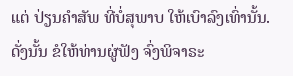ແຕ່ ປ່ຽນຄຳສັພ ທີ່ບໍ່ສຸພາບ ໃຫ້ເບົາລົງເທົ່ານັ້ນ. ດັ່ງນັ້ນ ຂໍໃຫ້ທ່ານຜູ່ຟັງ ຈົ່ງພິຈາຣະ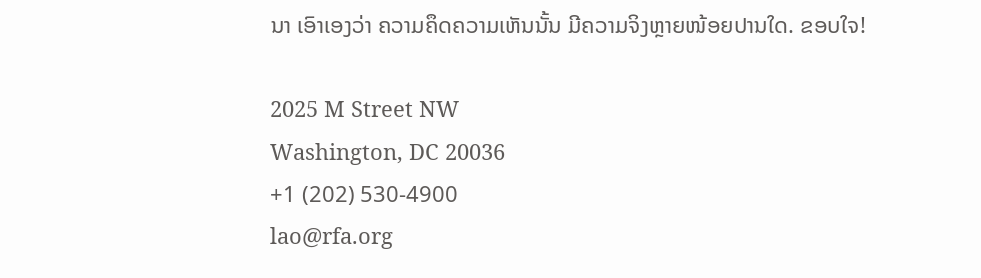ນາ ເອົາເອງວ່າ ຄວາມຄຶດຄວາມເຫັນນັ້ນ ມີຄວາມຈິງຫຼາຍໜ້ອຍປານໃດ. ຂອບໃຈ!

2025 M Street NW
Washington, DC 20036
+1 (202) 530-4900
lao@rfa.org